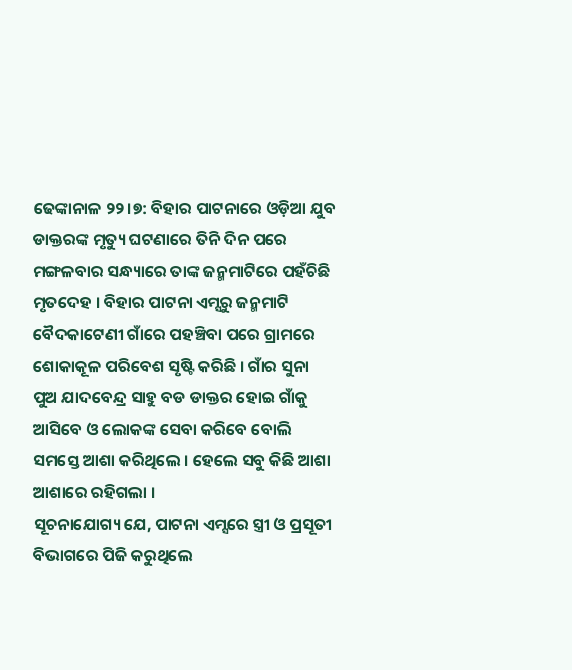ଢେଙ୍କାନାଳ ୨୨।୭: ବିହାର ପାଟନାରେ ଓଡ଼ିଆ ଯୁବ ଡାକ୍ତରଙ୍କ ମୃତ୍ୟୁ ଘଟଣାରେ ତିନି ଦିନ ପରେ ମଙ୍ଗଳବାର ସନ୍ଧ୍ୟାରେ ତାଙ୍କ ଜନ୍ମମାଟିରେ ପହଁଚିଛି ମୃତଦେହ । ବିହାର ପାଟନା ଏମ୍ସରୁ ଜନ୍ମମାଟି ବୈଦକାଟେଣୀ ଗାଁରେ ପହଞ୍ଚିବା ପରେ ଗ୍ରାମରେ ଶୋକାକୂଳ ପରିବେଶ ସୃଷ୍ଟି କରିଛି । ଗାଁର ସୁନା ପୁଅ ଯାଦବେନ୍ଦ୍ର ସାହୁ ବଡ ଡାକ୍ତର ହୋଇ ଗାଁକୁ ଆସିବେ ଓ ଲୋକଙ୍କ ସେବା କରିବେ ବୋଲି ସମସ୍ତେ ଆଶା କରିଥିଲେ । ହେଲେ ସବୁ କିଛି ଆଶା ଆଶାରେ ରହିଗଲା ।
ସୂଚନାଯୋଗ୍ୟ ଯେ, ପାଟନା ଏମ୍ସରେ ସ୍ତ୍ରୀ ଓ ପ୍ରସୂତୀ ବିଭାଗରେ ପିଜି କରୁଥିଲେ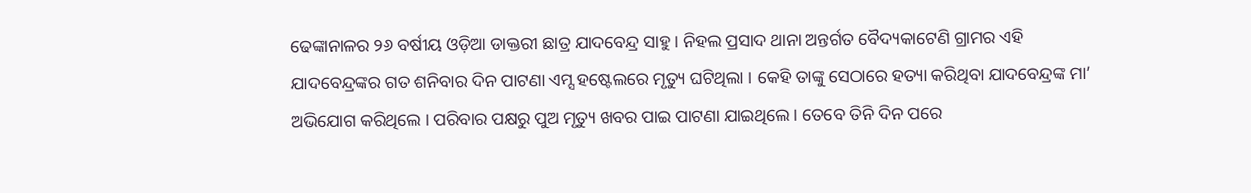ଢେଙ୍କାନାଳର ୨୬ ବର୍ଷୀୟ ଓଡ଼ିଆ ଡାକ୍ତରୀ ଛାତ୍ର ଯାଦବେନ୍ଦ୍ର ସାହୁ । ନିହଲ ପ୍ରସାଦ ଥାନା ଅନ୍ତର୍ଗତ ବୈଦ୍ୟକାଟେଣି ଗ୍ରାମର ଏହି ଯାଦବେନ୍ଦ୍ରଙ୍କର ଗତ ଶନିବାର ଦିନ ପାଟଣା ଏମ୍ସ ହଷ୍ଟେଲରେ ମୃତ୍ୟୁ ଘଟିଥିଲା । କେହି ତାଙ୍କୁ ସେଠାରେ ହତ୍ୟା କରିଥିବା ଯାଦବେନ୍ଦ୍ରଙ୍କ ମା’ ଅଭିଯୋଗ କରିଥିଲେ । ପରିବାର ପକ୍ଷରୁ ପୁଅ ମୃତ୍ୟୁ ଖବର ପାଇ ପାଟଣା ଯାଇଥିଲେ । ତେବେ ତିନି ଦିନ ପରେ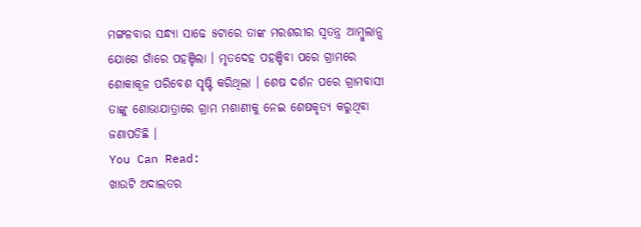ମଙ୍ଗଳବାର ସନ୍ଧ୍ୟା ସାଢେ ୫ଟାରେ ତାଙ୍କ ମରଶରୀର ସ୍ୱତନ୍ତ୍ର ଆମ୍ବୁଲାନ୍ସ ଯୋଗେ ଗାଁରେ ପହଞ୍ଚିଲା । ମୃତଦେହ ପହଞ୍ଚିବା ପରେ ଗ୍ରାମରେ ଶୋକାକୂଳ ପରିବେଶ ସୃଷ୍ଟି କରିଥିଲା । ଶେଷ ଦର୍ଶନ ପରେ ଗ୍ରାମବାସୀ ତାଙ୍କୁ ଶୋଭାଯାତ୍ରାରେ ଗ୍ରାମ ମଶାଣୀକୁ ନେଇ ଶେଷକୃତ୍ୟ କରୁଥିବା ଜଣାପଡିଛି ।
You Can Read:
ଖାଉଟି ଅଦାଲତର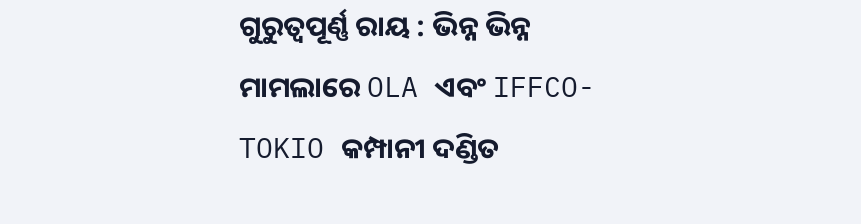ଗୁରୁତ୍ୱପୂର୍ଣ୍ଣ ରାୟ : ଭିନ୍ନ ଭିନ୍ନ ମାମଲାରେ OLA ଏବଂ IFFCO-TOKIO କମ୍ପାନୀ ଦଣ୍ଡିତ